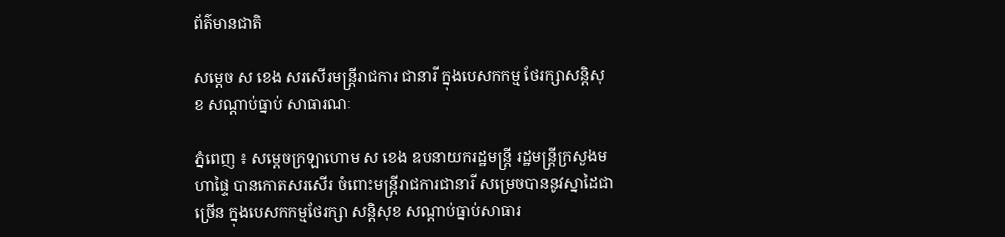ព័ត៌មានជាតិ

សម្ដេច ស ខេង សរសើរមន្ដ្រីរាជការ ជានារី ក្នុងបេសកកម្ម ថែរក្សាសន្ដិសុខ សណ្ដាប់ធ្នាប់ សាធារណៈ

ភ្នំពេញ ៖ សម្ដេចក្រឡាហោម ស ខេង ឧបនាយករដ្ឋមន្ដ្រី រដ្ឋមន្ដ្រីក្រសួងមហាផ្ទៃ បានកោតសរសើរ ចំពោះមន្ដ្រីរាជការជានារី សម្រេចបាននូវស្នាដៃជាច្រើន ក្នុងបេសកកម្មថែរក្សា សន្ដិសុខ សណ្ដាប់ធ្នាប់សាធារ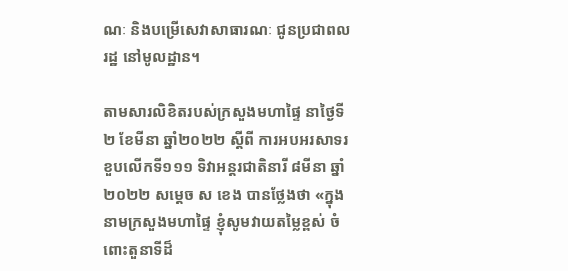ណៈ និងបម្រើសេវាសាធារណៈ ជូនប្រជាពលរដ្ឋ នៅមូលដ្ឋាន។

តាមសារលិខិតរបស់ក្រសួងមហាផ្ទៃ នាថ្ងៃទី២ ខែមីនា ឆ្នាំ២០២២ ស្ដីពី ការអបអរសាទរខួបលើកទី១១១ ទិវាអន្ដរជាតិនារី ៨មីនា ឆ្នាំ២០២២ សម្ដេច ស ខេង បានថ្លែងថា «ក្នុងនាមក្រសួងមហាផ្ទៃ ខ្ញុំសូមវាយតម្លៃខ្ពស់ ចំពោះតួនាទីដ៏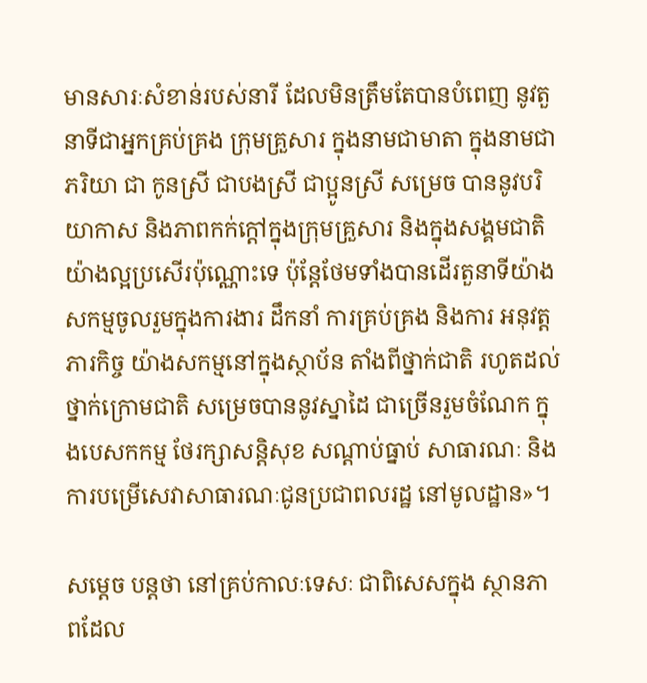មានសារៈសំខាន់របស់នារី ដែលមិនត្រឹមតែបានបំពេញ នូវតួនាទីជាអ្នកគ្រប់គ្រង ក្រុមគ្រួសារ ក្នុងនាមជាមាតា ក្នុងនាមជាភរិយា ជា កូនស្រី ជាបងស្រី ជាប្អូនស្រី សម្រេច បាននូវបរិយាកាស និងភាពកក់ក្ដៅក្នុងក្រុមគ្រួសារ និងក្នុងសង្គមជាតិ យ៉ាងល្អប្រសើរប៉ុណ្ណោះទេ ប៉ុន្តែថែមទាំងបានដើរតួនាទីយ៉ាង សកម្មចូលរួមក្នុងការងារ ដឹកនាំ ការគ្រប់គ្រង និងការ អនុវត្តភារកិច្ច យ៉ាងសកម្មនៅក្នុងស្ថាប័ន តាំងពីថ្នាក់ជាតិ រហូតដល់ថ្នាក់ក្រោមជាតិ សម្រេចបាននូវស្នាដៃ ជាច្រើនរួមចំណែក ក្នុងបេសកកម្ម ថែរក្សាសន្តិសុខ សណ្តាប់ធ្នាប់ សាធារណៈ និងការបម្រើសេវាសាធារណៈជូនប្រជាពលរដ្ឋ នៅមូលដ្ឋាន»។

សម្ដេច បន្ដថា នៅគ្រប់កាលៈទេសៈ ជាពិសេសក្នុង ស្ថានភាពដែល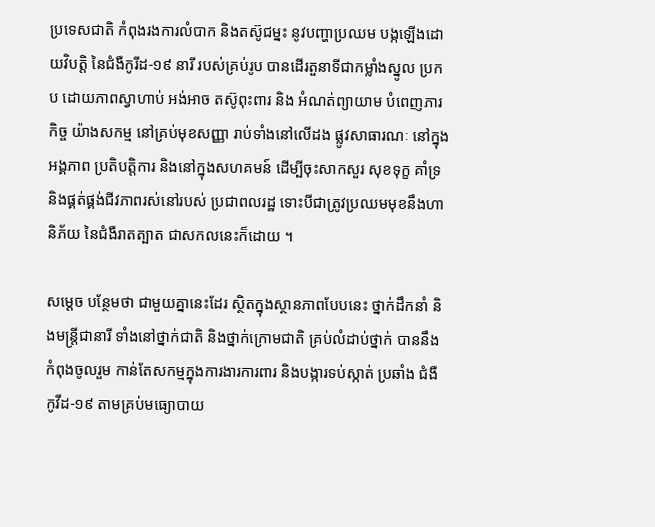ប្រទេសជាតិ កំពុងរងការលំបាក និងតស៊ូជម្នះ នូវបញ្ហាប្រឈម បង្កឡើងដោយវិបត្តិ នៃជំងឺកូរីដ-១៩ នារី របស់គ្រប់រូប បានដើរតួនាទីជាកម្លាំងស្នូល ប្រកប ដោយភាពស្វាហាប់ អង់អាច តស៊ូពុះពារ និង អំណត់ព្យាយាម បំពេញភារកិច្ច យ៉ាងសកម្ម នៅគ្រប់មុខសញ្ញា រាប់ទាំងនៅលើដង ផ្លូវសាធារណៈ នៅក្នុងអង្គភាព ប្រតិបត្តិការ និងនៅក្នុងសហគមន៍ ដើម្បីចុះសាកសួរ សុខទុក្ខ គាំទ្រ និងផ្គត់ផ្គង់ជីវភាពរស់នៅរបស់ ប្រជាពលរដ្ឋ ទោះបីជាត្រូវប្រឈមមុខនឹងហានិភ័យ នៃជំងឺរាតត្បាត ជាសកលនេះក៏ដោយ ។

សម្ដេច បន្ថែមថា ជាមួយគ្នានេះដែរ ស្ថិតក្នុងស្ថានភាពបែបនេះ ថ្នាក់ដឹកនាំ និងមន្ត្រីជានារី ទាំងនៅថ្នាក់ជាតិ និងថ្នាក់ក្រោមជាតិ គ្រប់លំដាប់ថ្នាក់ បាននឹងកំពុងចូលរួម កាន់តែសកម្មក្នុងការងារការពារ និងបង្ការទប់ស្កាត់ ប្រឆាំង ជំងឺកូវីដ-១៩ តាមគ្រប់មធ្យោបាយ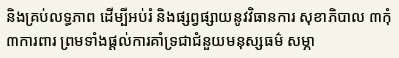និងគ្រប់លទ្ធភាព ដើម្បីអប់រំ និងផ្សព្វផ្សាយនូវវិធានការ សុខាភិបាល ៣កុំ ៣ការពារ ព្រមទាំងផ្តល់ការគាំទ្រជាជំនួយមនុស្សធម៌ សម្ភា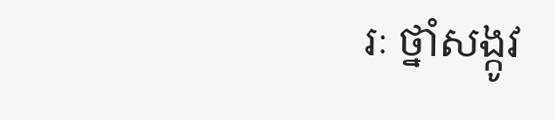រៈ ថ្នាំសង្កូវ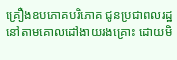គ្រឿងឧបភោគបរិភោគ ជូនប្រជាពលរដ្ឋ នៅតាមគោលដៅងាយរងគ្រោះ ដោយមិ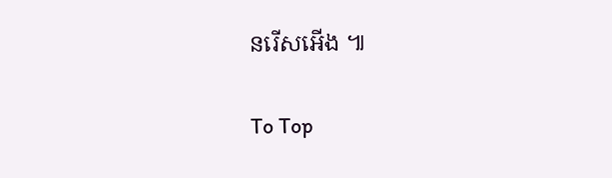នរើសអើង ៕

To Top